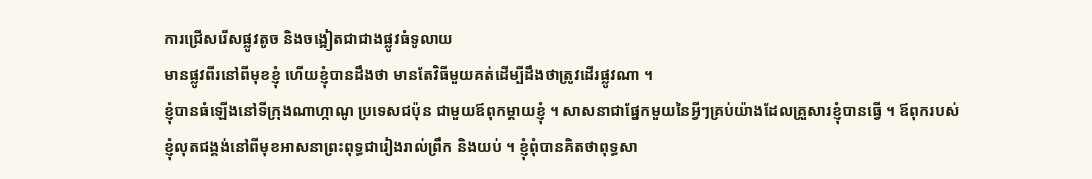ការជ្រើសរើសផ្លូវតូច និងចង្អៀតជាជាងផ្លូវធំទូលាយ
មានផ្លូវពីរនៅពីមុខខ្ញុំ ហើយខ្ញុំបានដឹងថា មានតែវិធីមួយគត់ដើម្បីដឹងថាត្រូវដើរផ្លូវណា ។
ខ្ញុំបានធំឡើងនៅទីក្រុងណាហ្កាណូ ប្រទេសជប៉ុន ជាមួយឪពុកម្តាយខ្ញុំ ។ សាសនាជាផ្នែកមួយនៃអ្វីៗគ្រប់យ៉ាងដែលគ្រួសារខ្ញុំបានធ្វើ ។ ឪពុករបស់ខ្ញុំលុតជង្គង់នៅពីមុខអាសនាព្រះពុទ្ធជារៀងរាល់ព្រឹក និងយប់ ។ ខ្ញុំពុំបានគិតថាពុទ្ធសា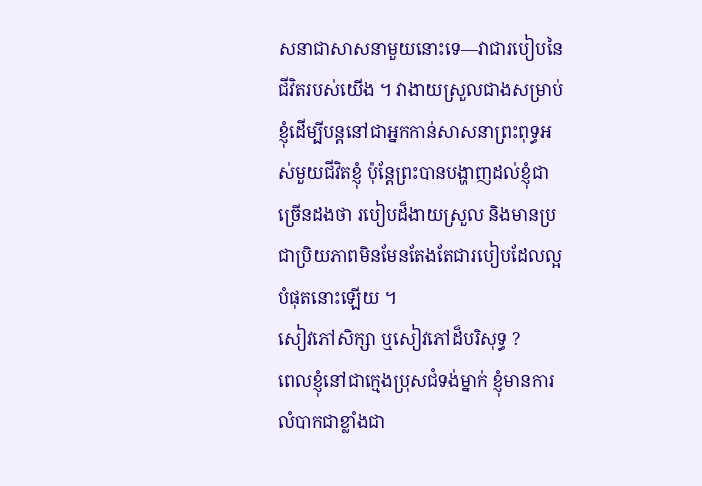សនាជាសាសនាមួយនោះទេ—វាជារបៀបនៃជីវិតរបស់យើង ។ វាងាយស្រួលជាងសម្រាប់ខ្ញុំដើម្បីបន្តនៅជាអ្នកកាន់សាសនាព្រះពុទ្ធអស់មួយជីវិតខ្ញុំ ប៉ុន្តែព្រះបានបង្ហាញដល់ខ្ញុំជាច្រើនដងថា របៀបដ៏ងាយស្រួល និងមានប្រជាប្រិយភាពមិនមែនតែងតែជារបៀបដែលល្អបំផុតនោះឡើយ ។
សៀវភៅសិក្សា ឬសៀវភៅដ៏បរិសុទ្ធ ?
ពេលខ្ញុំនៅជាក្មេងប្រុសជំទង់ម្នាក់ ខ្ញុំមានការលំបាកជាខ្លាំងជា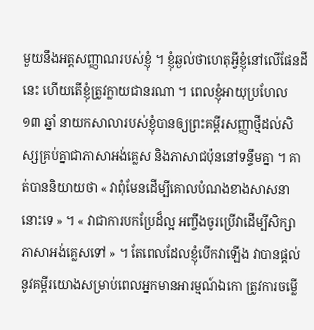មួយនឹងអត្តសញ្ញាណរបស់ខ្ញុំ ។ ខ្ញុំឆ្ងល់ថាហេតុអ្វីខ្ញុំនៅលើផែនដីនេះ ហើយតើខ្ញុំត្រូវក្លាយជានរណា ។ ពេលខ្ញុំអាយុប្រហែល ១៣ ឆ្នាំ នាយកសាលារបស់ខ្ញុំបានឲ្យព្រះគម្ពីរសញ្ញាថ្មីដល់សិស្សគ្រប់គ្នាជាភាសាអង់គ្លេស និងភាសាជប៉ុននៅទន្ទឹមគ្នា ។ គាត់បាននិយាយថា « វាពុំមែនដើម្បីគោលបំណងខាងសាសនានោះទេ » ។ « វាជាការបកប្រែដ៏ល្អ អញ្ចឹងចូរប្រើវាដើម្បីសិក្សាភាសាអង់គ្លេសទៅ » ។ តែពេលដែលខ្ញុំបើកវាឡើង វាបានផ្ដល់នូវគម្ពីរយោងសម្រាប់ពេលអ្នកមានអារម្មណ៍ឯកោ ត្រូវការចម្លើ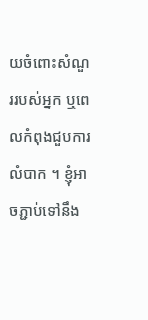យចំពោះសំណួររបស់អ្នក ឬពេលកំពុងជួបការលំបាក ។ ខ្ញុំអាចភ្ជាប់ទៅនឹង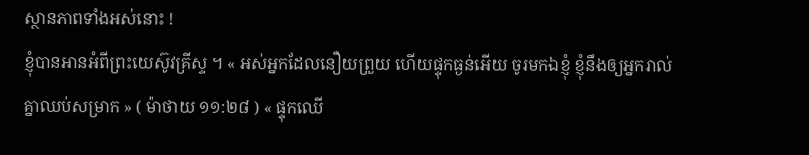ស្ថានភាពទាំងអស់នោះ !
ខ្ញុំបានអានអំពីព្រះយេស៊ូវគ្រីស្ទ ។ « អស់អ្នកដែលនឿយព្រួយ ហើយផ្ទុកធ្ងន់អើយ ចូរមកឯខ្ញុំ ខ្ញុំនឹងឲ្យអ្នករាល់គ្នាឈប់សម្រាក » ( ម៉ាថាយ ១១:២៨ ) « ផ្ទុកឈើ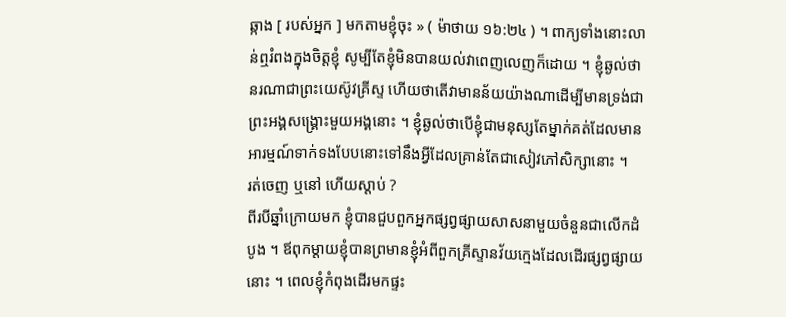ឆ្កាង [ របស់អ្នក ] មកតាមខ្ញុំចុះ » ( ម៉ាថាយ ១៦:២៤ ) ។ ពាក្យទាំងនោះលាន់ឮរំពងក្នុងចិត្តខ្ញុំ សូម្បីតែខ្ញុំមិនបានយល់វាពេញលេញក៏ដោយ ។ ខ្ញុំឆ្ងល់ថានរណាជាព្រះយេស៊ូវគ្រីស្ទ ហើយថាតើវាមានន័យយ៉ាងណាដើម្បីមានទ្រង់ជាព្រះអង្គសង្គ្រោះមួយអង្គនោះ ។ ខ្ញុំឆ្ងល់ថាបើខ្ញុំជាមនុស្សតែម្នាក់គត់ដែលមានអារម្មណ៍ទាក់ទងបែបនោះទៅនឹងអ្វីដែលគ្រាន់តែជាសៀវភៅសិក្សានោះ ។
រត់ចេញ ឬនៅ ហើយស្ដាប់ ?
ពីរបីឆ្នាំក្រោយមក ខ្ញុំបានជួបពួកអ្នកផ្សព្វផ្សាយសាសនាមួយចំនួនជាលើកដំបូង ។ ឪពុកម្ដាយខ្ញុំបានព្រមានខ្ញុំអំពីពួកគ្រីស្ទានវ័យក្មេងដែលដើរផ្សព្វផ្សាយនោះ ។ ពេលខ្ញុំកំពុងដើរមកផ្ទះ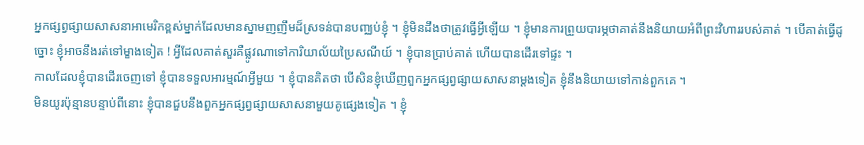អ្នកផ្សព្វផ្សាយសាសនាអាមេរិកខ្ពស់ម្នាក់ដែលមានស្នាមញញឹមដ៏ស្រទន់បានបញ្ឈប់ខ្ញុំ ។ ខ្ញុំមិនដឹងថាត្រូវធ្វើអ្វីឡើយ ។ ខ្ញុំមានការព្រួយបារម្ភថាគាត់នឹងនិយាយអំពីព្រះវិហាររបស់គាត់ ។ បើគាត់ធ្វើដូច្នោះ ខ្ញុំអាចនឹងរត់ទៅម្ខាងទៀត ! អ្វីដែលគាត់សួរគឺផ្លូវណាទៅការិយាល័យប្រៃសណីយ៍ ។ ខ្ញុំបានប្រាប់គាត់ ហើយបានដើរទៅផ្ទះ ។
កាលដែលខ្ញុំបានដើរចេញទៅ ខ្ញុំបានទទួលអារម្មណ៍អ្វីមួយ ។ ខ្ញុំបានគិតថា បើសិនខ្ញុំឃើញពួកអ្នកផ្សព្វផ្សាយសាសនាម្ដងទៀត ខ្ញុំនឹងនិយាយទៅកាន់ពួកគេ ។
មិនយូរប៉ុន្មានបន្ទាប់ពីនោះ ខ្ញុំបានជួបនឹងពួកអ្នកផ្សព្វផ្សាយសាសនាមួយគូផ្សេងទៀត ។ ខ្ញុំ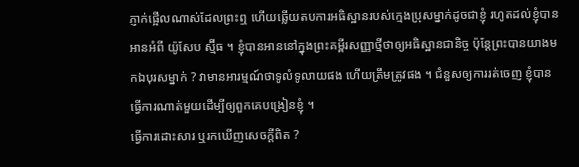ភ្ញាក់ផ្អើលណាស់ដែលព្រះឮ ហើយឆ្លើយតបការអធិស្ឋានរបស់ក្មេងប្រុសម្នាក់ដូចជាខ្ញុំ រហូតដល់ខ្ញុំបានអានអំពី យ៉ូសែប ស្ម៊ីធ ។ ខ្ញុំបានអាននៅក្នុងព្រះគម្ពីរសញ្ញាថ្មីថាឲ្យអធិស្ឋានជានិច្ច ប៉ុន្តែព្រះបានយាងមកឯបុរសម្នាក់ ? វាមានអារម្មណ៍ថាទូលំទូលាយផង ហើយត្រឹមត្រូវផង ។ ជំនួសឲ្យការរត់ចេញ ខ្ញុំបានធ្វើការណាត់មួយដើម្បីឲ្យពួកគេបង្រៀនខ្ញុំ ។
ធ្វើការដោះសារ ឬរកឃើញសេចក្ដីពិត ?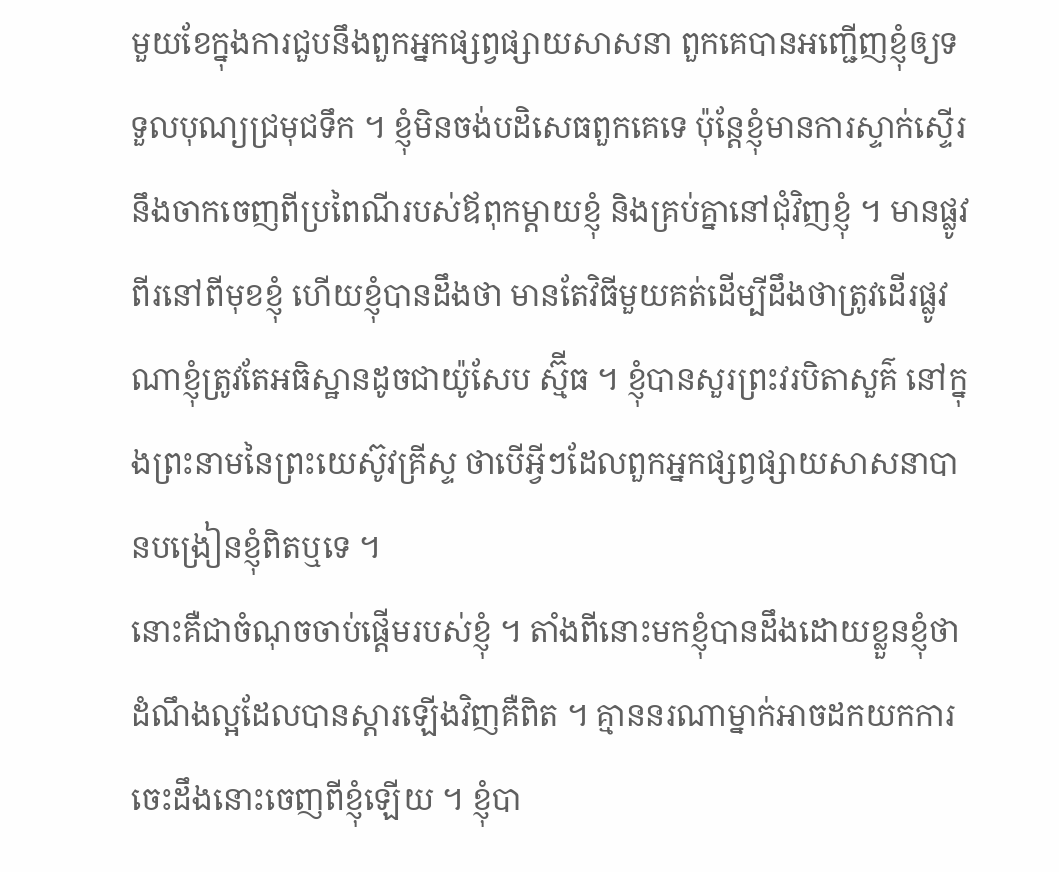មួយខែក្នុងការជួបនឹងពួកអ្នកផ្សព្វផ្សាយសាសនា ពួកគេបានអញ្ជើញខ្ញុំឲ្យទទួលបុណ្យជ្រមុជទឹក ។ ខ្ញុំមិនចង់បដិសេធពួកគេទេ ប៉ុន្តែខ្ញុំមានការស្ទាក់ស្ទើរនឹងចាកចេញពីប្រពៃណីរបស់ឪពុកម្ដាយខ្ញុំ និងគ្រប់គ្នានៅជុំវិញខ្ញុំ ។ មានផ្លូវពីរនៅពីមុខខ្ញុំ ហើយខ្ញុំបានដឹងថា មានតែវិធីមួយគត់ដើម្បីដឹងថាត្រូវដើរផ្លូវណាខ្ញុំត្រូវតែអធិស្ឋានដូចជាយ៉ូសែប ស្ម៊ីធ ។ ខ្ញុំបានសួរព្រះវរបិតាសួគ៌ នៅក្នុងព្រះនាមនៃព្រះយេស៊ូវគ្រីស្ទ ថាបើអ្វីៗដែលពួកអ្នកផ្សព្វផ្សាយសាសនាបានបង្រៀនខ្ញុំពិតឬទេ ។
នោះគឺជាចំណុចចាប់ផ្ដើមរបស់ខ្ញុំ ។ តាំងពីនោះមកខ្ញុំបានដឹងដោយខ្លួនខ្ញុំថា ដំណឹងល្អដែលបានស្ដារឡើងវិញគឺពិត ។ គ្មាននរណាម្នាក់អាចដកយកការចេះដឹងនោះចេញពីខ្ញុំឡើយ ។ ខ្ញុំបា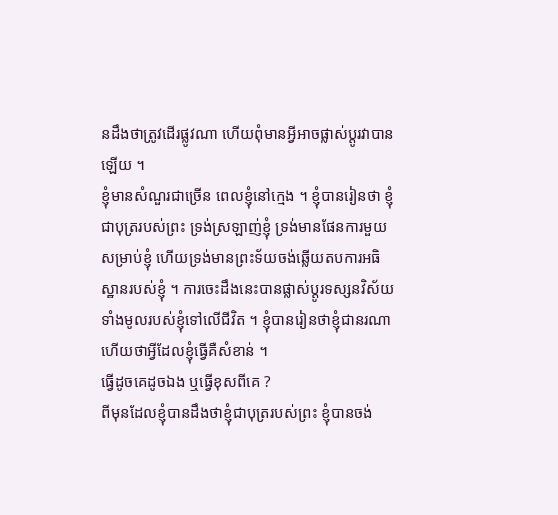នដឹងថាត្រូវដើរផ្លូវណា ហើយពុំមានអ្វីអាចផ្លាស់ប្ដូរវាបានឡើយ ។
ខ្ញុំមានសំណួរជាច្រើន ពេលខ្ញុំនៅក្មេង ។ ខ្ញុំបានរៀនថា ខ្ញុំជាបុត្ររបស់ព្រះ ទ្រង់ស្រឡាញ់ខ្ញុំ ទ្រង់មានផែនការមួយសម្រាប់ខ្ញុំ ហើយទ្រង់មានព្រះទ័យចង់ឆ្លើយតបការអធិស្ឋានរបស់ខ្ញុំ ។ ការចេះដឹងនេះបានផ្លាស់ប្ដូរទស្សនវិស័យទាំងមូលរបស់ខ្ញុំទៅលើជីវិត ។ ខ្ញុំបានរៀនថាខ្ញុំជានរណា ហើយថាអ្វីដែលខ្ញុំធ្វើគឺសំខាន់ ។
ធ្វើដូចគេដូចឯង ឬធ្វើខុសពីគេ ?
ពីមុនដែលខ្ញុំបានដឹងថាខ្ញុំជាបុត្ររបស់ព្រះ ខ្ញុំបានចង់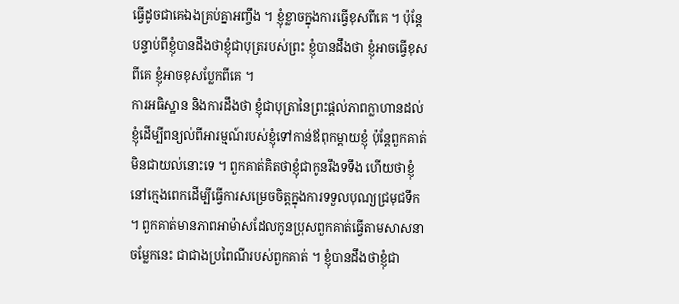ធ្វើដូចជាគេឯងគ្រប់គ្នាអញ្ចឹង ។ ខ្ញុំខ្លាចក្នុងការធ្វើខុសពីគេ ។ ប៉ុន្តែបន្ទាប់ពីខ្ញុំបានដឹងថាខ្ញុំជាបុត្ររបស់ព្រះ ខ្ញុំបានដឹងថា ខ្ញុំអាចធ្វើខុសពីគេ ខ្ញុំអាចខុសប្លែកពីគេ ។
ការអធិស្ឋាន និងការដឹងថា ខ្ញុំជាបុត្រានៃព្រះផ្ដល់ភាពក្លាហានដល់ខ្ញុំដើម្បីពន្យល់ពីអារម្មណ៍របស់ខ្ញុំទៅកាន់ឪពុកម្ដាយខ្ញុំ ប៉ុន្តែពួកគាត់មិនជាយល់នោះទេ ។ ពួកគាត់គិតថាខ្ញុំជាកូនរឹងទទឹង ហើយថាខ្ញុំនៅក្មេងពេកដើម្បីធ្វើការសម្រេចចិត្តក្នុងការទទួលបុណ្យជ្រមុជទឹក ។ ពួកគាត់មានភាពអាម៉ាសដែលកូនប្រុសពួកគាត់ធ្វើតាមសាសនាចម្លែកនេះ ជាជាងប្រពៃណីរបស់ពួកគាត់ ។ ខ្ញុំបានដឹងថាខ្ញុំជា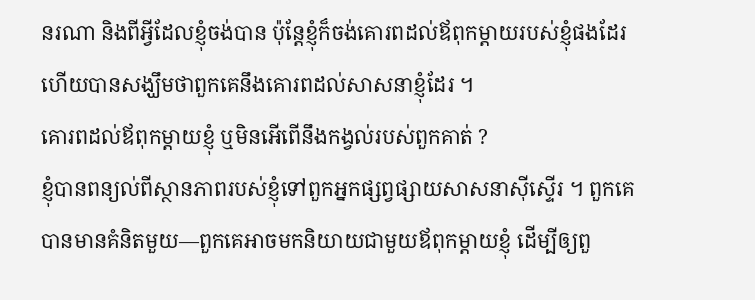នរណា និងពីអ្វីដែលខ្ញុំចង់បាន ប៉ុន្តែខ្ញុំក៏ចង់គោរពដល់ឪពុកម្ដាយរបស់ខ្ញុំផងដែរ ហើយបានសង្ឃឹមថាពួកគេនឹងគោរពដល់សាសនាខ្ញុំដែរ ។
គោរពដល់ឪពុកម្ដាយខ្ញុំ ឬមិនអើពើនឹងកង្វល់របស់ពួកគាត់ ?
ខ្ញុំបានពន្យល់ពីស្ថានភាពរបស់ខ្ញុំទៅពួកអ្នកផ្សព្វផ្សាយសាសនាស៊ីស្ទើរ ។ ពួកគេបានមានគំនិតមួយ—ពួកគេអាចមកនិយាយជាមួយឪពុកម្ដាយខ្ញុំ ដើម្បីឲ្យពួ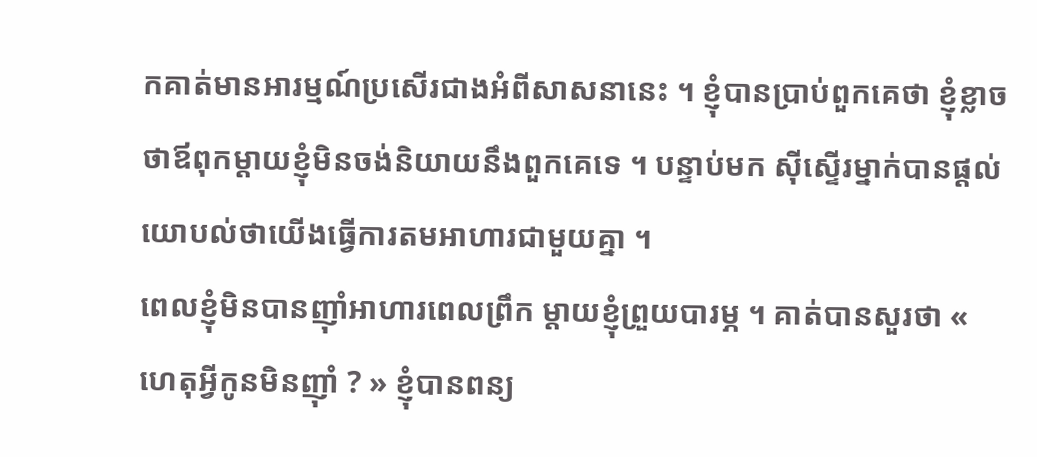កគាត់មានអារម្មណ៍ប្រសើរជាងអំពីសាសនានេះ ។ ខ្ញុំបានប្រាប់ពួកគេថា ខ្ញុំខ្លាចថាឪពុកម្ដាយខ្ញុំមិនចង់និយាយនឹងពួកគេទេ ។ បន្ទាប់មក ស៊ីស្ទើរម្នាក់បានផ្ដល់យោបល់ថាយើងធ្វើការតមអាហារជាមួយគ្នា ។
ពេលខ្ញុំមិនបានញ៉ាំអាហារពេលព្រឹក ម្តាយខ្ញុំព្រួយបារម្ភ ។ គាត់បានសួរថា « ហេតុអ្វីកូនមិនញ៉ាំ ? » ខ្ញុំបានពន្យ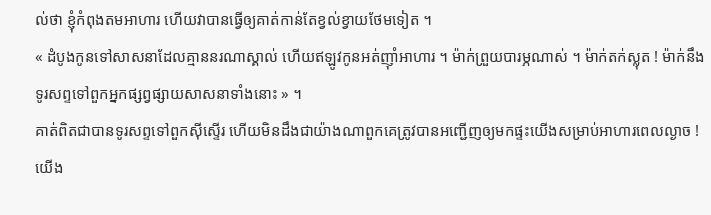ល់ថា ខ្ញុំកំពុងតមអាហារ ហើយវាបានធ្វើឲ្យគាត់កាន់តែខ្វល់ខ្វាយថែមទៀត ។
« ដំបូងកូនទៅសាសនាដែលគ្មាននរណាស្គាល់ ហើយឥឡូវកូនអត់ញ៉ាំអាហារ ។ ម៉ាក់ព្រួយបារម្ភណាស់ ។ ម៉ាក់តក់ស្លុត ! ម៉ាក់នឹងទូរសព្ទទៅពួកអ្នកផ្សព្វផ្សាយសាសនាទាំងនោះ » ។
គាត់ពិតជាបានទូរសព្ទទៅពួកស៊ីស្ទើរ ហើយមិនដឹងជាយ៉ាងណាពួកគេត្រូវបានអញ្ជើញឲ្យមកផ្ទះយើងសម្រាប់អាហារពេលល្ងាច !
យើង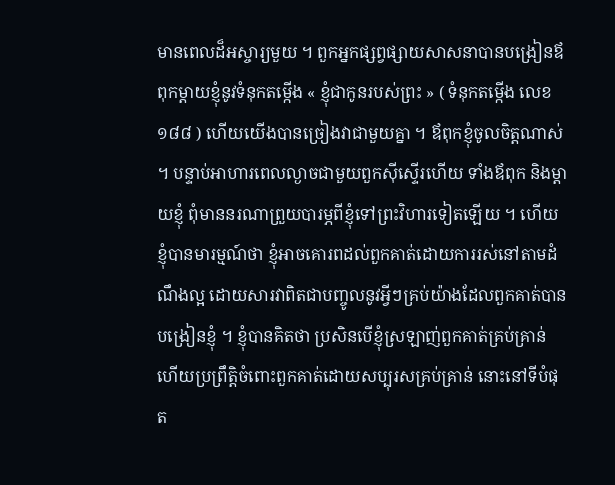មានពេលដ៏អស្ចារ្យមួយ ។ ពួកអ្នកផ្សព្វផ្សាយសាសនាបានបង្រៀនឪពុកម្ដាយខ្ញុំនូវទំនុកតម្កើង « ខ្ញុំជាកូនរបស់ព្រះ » ( ទំនុកតម្កើង លេខ ១៨៨ ) ហើយយើងបានច្រៀងវាជាមួយគ្នា ។ ឪពុកខ្ញុំចូលចិត្តណាស់ ។ បន្ទាប់អាហារពេលល្ងាចជាមួយពួកស៊ីស្ទើរហើយ ទាំងឪពុក និងម្ដាយខ្ញុំ ពុំមាននរណាព្រួយបារម្ភពីខ្ញុំទៅព្រះវិហារទៀតឡើយ ។ ហើយខ្ញុំបានមារម្មណ៍ថា ខ្ញុំអាចគោរពដល់ពួកគាត់ដោយការរស់នៅតាមដំណឹងល្អ ដោយសារវាពិតជាបញ្ចូលនូវអ្វីៗគ្រប់យ៉ាងដែលពួកគាត់បានបង្រៀនខ្ញុំ ។ ខ្ញុំបានគិតថា ប្រសិនបើខ្ញុំស្រឡាញ់ពួកគាត់គ្រប់គ្រាន់ ហើយប្រព្រឹត្តិចំពោះពួកគាត់ដោយសប្បុរសគ្រប់គ្រាន់ នោះនៅទីបំផុត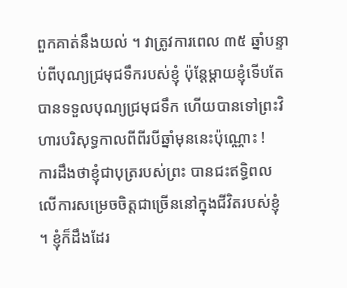ពួកគាត់នឹងយល់ ។ វាត្រូវការពេល ៣៥ ឆ្នាំបន្ទាប់ពីបុណ្យជ្រមុជទឹករបស់ខ្ញុំ ប៉ុន្តែម្ដាយខ្ញុំទើបតែបានទទួលបុណ្យជ្រមុជទឹក ហើយបានទៅព្រះវិហារបរិសុទ្ធកាលពីពីរបីឆ្នាំមុននេះប៉ុណ្ណោះ !
ការដឹងថាខ្ញុំជាបុត្ររបស់ព្រះ បានជះឥទ្ធិពលលើការសម្រេចចិត្តជាច្រើននៅក្នុងជីវិតរបស់ខ្ញុំ ។ ខ្ញុំក៏ដឹងដែរ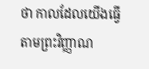ថា កាលដែលយើងធ្វើតាមព្រះវិញ្ញាណ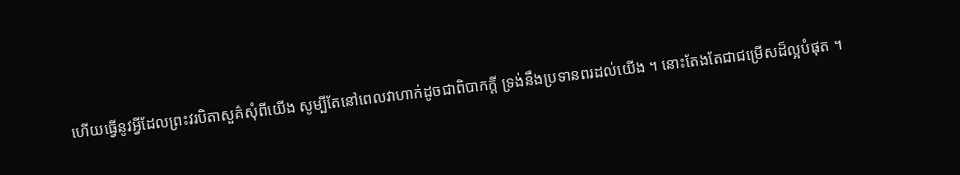ហើយធ្វើនូវអ្វីដែលព្រះវរបិតាសួគ៌សុំពីយើង សូម្បីតែនៅពេលវាហាក់ដូចជាពិបាកក្ដី ទ្រង់នឹងប្រទានពរដល់យើង ។ នោះតែងតែជាជម្រើសដ៏ល្អបំផុត ។